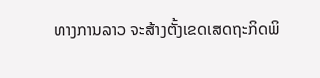ທາງການລາວ ຈະສ້າງຕັ້ງເຂດເສດຖະກິດພິ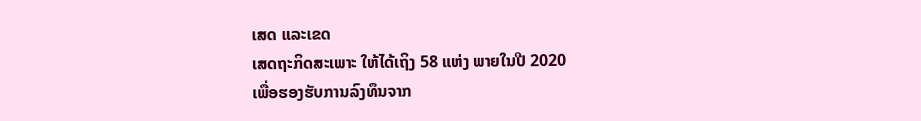ເສດ ແລະເຂດ
ເສດຖະກິດສະເພາະ ໃຫ້ໄດ້ເຖິງ 58 ແຫ່ງ ພາຍໃນປີ 2020
ເພື່ອຮອງຮັບການລົງທຶນຈາກ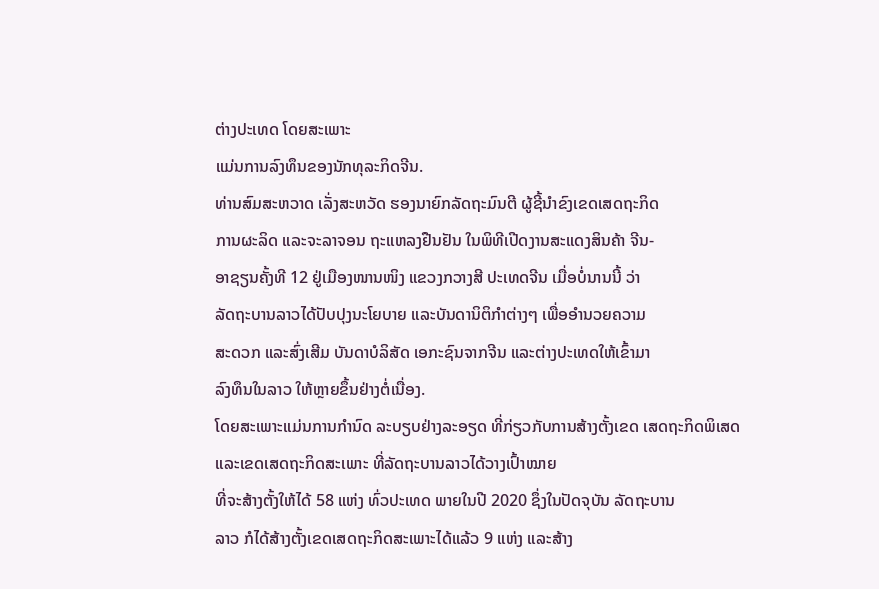ຕ່າງປະເທດ ໂດຍສະເພາະ
ແມ່ນການລົງທຶນຂອງນັກທຸລະກິດຈີນ.
ທ່ານສົມສະຫວາດ ເລັ່ງສະຫວັດ ຮອງນາຍົກລັດຖະມົນຕີ ຜູ້ຊີ້ນຳຂົງເຂດເສດຖະກິດ
ການຜະລິດ ແລະຈະລາຈອນ ຖະແຫລງຢືນຢັນ ໃນພິທີເປີດງານສະແດງສິນຄ້າ ຈີນ-
ອາຊຽນຄັ້ງທີ 12 ຢູ່ເມືອງໜານໜິງ ແຂວງກວາງສີ ປະເທດຈີນ ເມື່ອບໍ່ນານນີ້ ວ່າ
ລັດຖະບານລາວໄດ້ປັບປຸງນະໂຍບາຍ ແລະບັນດານິຕິກຳຕ່າງໆ ເພື່ອອຳນວຍຄວາມ
ສະດວກ ແລະສົ່ງເສີມ ບັນດາບໍລິສັດ ເອກະຊົນຈາກຈີນ ແລະຕ່າງປະເທດໃຫ້ເຂົ້າມາ
ລົງທຶນໃນລາວ ໃຫ້ຫຼາຍຂຶ້ນຢ່າງຕໍ່ເນື່ອງ.
ໂດຍສະເພາະແມ່ນການກຳນົດ ລະບຽບຢ່າງລະອຽດ ທີ່ກ່ຽວກັບການສ້າງຕັ້ງເຂດ ເສດຖະກິດພິເສດ ແລະເຂດເສດຖະກິດສະເພາະ ທີ່ລັດຖະບານລາວໄດ້ວາງເປົ້າໝາຍ
ທີ່ຈະສ້າງຕັ້ງໃຫ້ໄດ້ 58 ແຫ່ງ ທົ່ວປະເທດ ພາຍໃນປີ 2020 ຊຶ່ງໃນປັດຈຸບັນ ລັດຖະບານ
ລາວ ກໍໄດ້ສ້າງຕັ້ງເຂດເສດຖະກິດສະເພາະໄດ້ແລ້ວ 9 ແຫ່ງ ແລະສ້າງ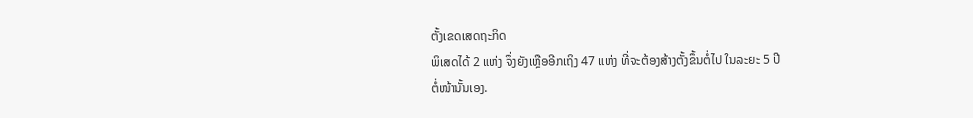ຕັ້ງເຂດເສດຖະກິດ
ພິເສດໄດ້ 2 ແຫ່ງ ຈຶ່ງຍັງເຫຼືອອີກເຖິງ 47 ແຫ່ງ ທີ່ຈະຕ້ອງສ້າງຕັ້ງຂຶ້ນຕໍ່ໄປ ໃນລະຍະ 5 ປີ
ຕໍ່ໜ້ານັ້ນເອງ.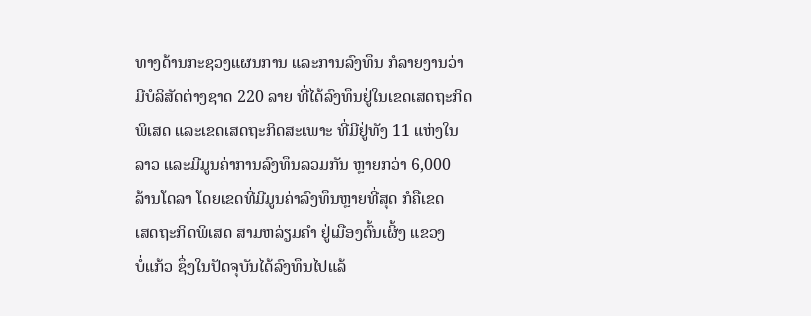ທາງດ້ານກະຊວງແຜນການ ແລະການລົງທຶນ ກໍລາຍງານວ່າ
ມີບໍລິສັດຕ່າງຊາດ 220 ລາຍ ທີ່ໄດ້ລົງທຶນຢູ່ໃນເຂດເສດຖະກິດ
ພິເສດ ແລະເຂດເສດຖະກິດສະເພາະ ທີ່ມີຢູ່ທັງ 11 ແຫ່ງໃນ
ລາວ ແລະມີມູນຄ່າການລົງທຶນລວມກັນ ຫຼາຍກວ່າ 6,000
ລ້ານໂດລາ ໂດຍເຂດທີ່ມີມູນຄ່າລົງທຶນຫຼາຍທີ່ສຸດ ກໍຄືເຂດ
ເສດຖະກິດພິເສດ ສາມຫລ່ຽມຄຳ ຢູ່ເມືອງຕົ້ນເຜິ້ງ ແຂວງ
ບໍ່ແກ້ວ ຊຶ່ງໃນປັດຈຸບັນໄດ້ລົງທຶນໄປແລ້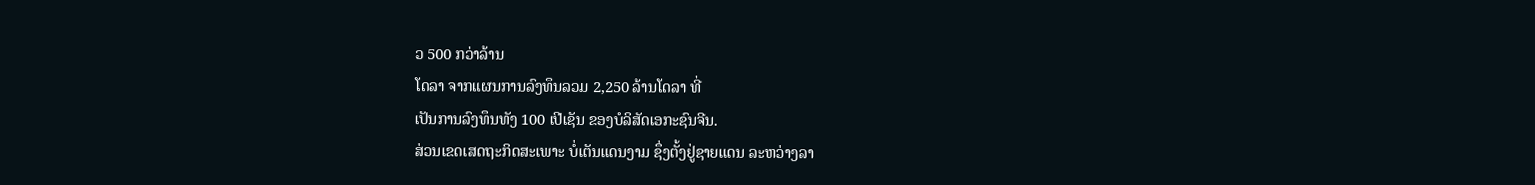ວ 500 ກວ່າລ້ານ
ໂດລາ ຈາກແຜນການລົງທຶນລວມ 2,250 ລ້ານໂດລາ ທີ່
ເປັນການລົງທຶນທັງ 100 ເປີເຊັນ ຂອງບໍລິສັດເອກະຊົນຈີນ.
ສ່ວນເຂດເສດຖະກິດສະເພາະ ບໍ່ເຕັນແດນງາມ ຊຶ່ງຕັ້ງຢູ່ຊາຍແດນ ລະຫວ່າງລາ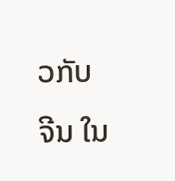ວກັບ
ຈີນ ໃນ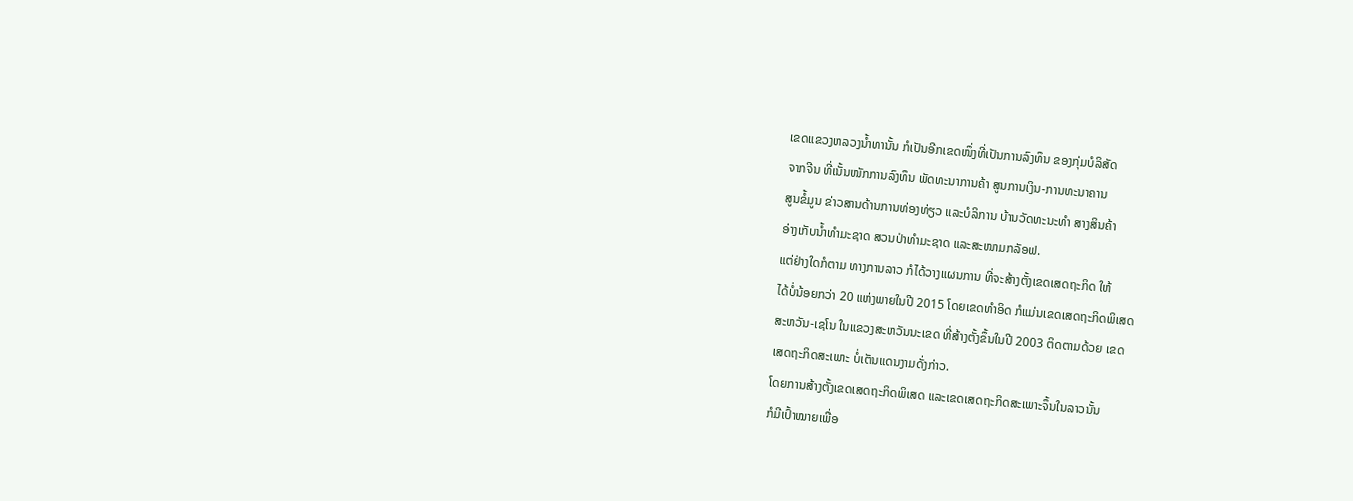ເຂດແຂວງຫລວງນ້ຳທານັ້ນ ກໍເປັນອີກເຂດໜຶ່ງທີ່ເປັນການລົງທຶນ ຂອງກຸ່ມບໍລິສັດ
ຈາກຈີນ ທີ່ເນັ້ນໜັກການລົງທຶນ ພັດທະນາການຄ້າ ສູນການເງິນ-ການທະນາຄານ
ສູນຂໍ້ມູນ ຂ່າວສານດ້ານການທ່ອງທ່ຽວ ແລະບໍລິການ ບ້ານວັດທະນະທຳ ສາງສິນຄ້າ
ອ່າງເກັບນ້ຳທຳມະຊາດ ສວນປ່າທຳມະຊາດ ແລະສະໜາມກລັອຟ.
ແຕ່ຢ່າງໃດກໍຕາມ ທາງການລາວ ກໍໄດ້ວາງແຜນການ ທີ່ຈະສ້າງຕັ້ງເຂດເສດຖະກິດ ໃຫ້
ໄດ້ບໍ່ນ້ອຍກວ່າ 20 ແຫ່ງພາຍໃນປີ 2015 ໂດຍເຂດທຳອິດ ກໍແມ່ນເຂດເສດຖະກິດພິເສດ
ສະຫວັນ-ເຊໂນ ໃນແຂວງສະຫວັນນະເຂດ ທີ່ສ້າງຕັ້ງຂຶ້ນໃນປີ 2003 ຕິດຕາມດ້ວຍ ເຂດ
ເສດຖະກິດສະເພາະ ບໍ່ເຕັນແດນງາມດັ່ງກ່າວ.
ໂດຍການສ້າງຕັ້ງເຂດເສດຖະກິດພິເສດ ແລະເຂດເສດຖະກິດສະເພາະຈຶ້ນໃນລາວນັ້ນ
ກໍມີເປົ້າໝາຍເພື່ອ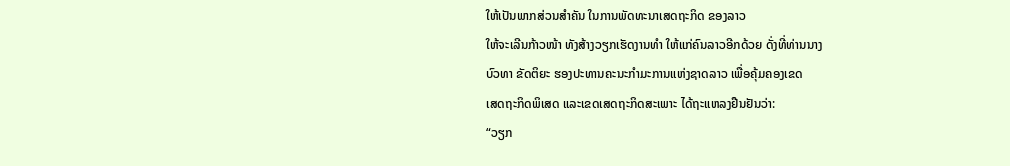ໃຫ້ເປັນພາກສ່ວນສຳຄັນ ໃນການພັດທະນາເສດຖະກິດ ຂອງລາວ
ໃຫ້ຈະເລີນກ້າວໜ້າ ທັງສ້າງວຽກເຮັດງານທຳ ໃຫ້ແກ່ຄົນລາວອີກດ້ວຍ ດັ່ງທີ່ທ່ານນາງ
ບົວທາ ຂັດຕິຍະ ຮອງປະທານຄະນະກຳມະການແຫ່ງຊາດລາວ ເພື່ອຄຸ້ມຄອງເຂດ
ເສດຖະກິດພິເສດ ແລະເຂດເສດຖະກິດສະເພາະ ໄດ້ຖະແຫລງຢືນຢັນວ່າ:
“ວຽກ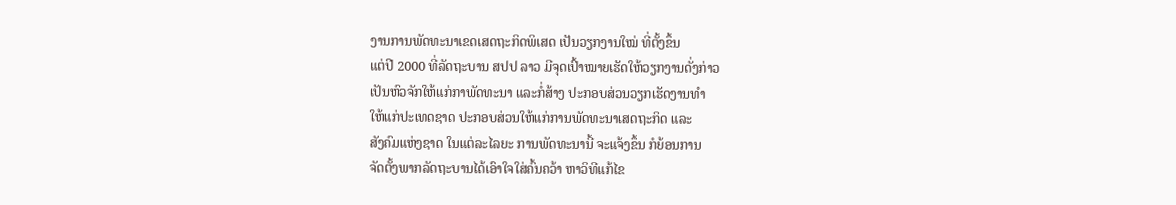ງານການພັດທະນາເຂດເສດຖະກິດພິເສດ ເປັນວຽກງານໃໝ່ ທີ່ຕັ້ງຂຶ້ນ
ແຕ່ປີ 2000 ທີ່ລັດຖະບານ ສປປ ລາວ ມີຈຸດເປົ້າໝາຍເຮັດໃຫ້ວຽກງານດັ່ງກ່າວ
ເປັນຫົວຈັກໃຫ້ແກ່ກາພັດທະນາ ແລະກໍ່ສ້າງ ປະກອບສ່ວນວຽກເຮັດງານທຳ
ໃຫ້ແກ່ປະເທດຊາດ ປະກອບສ່ວນໃຫ້ແກ່ການພັດທະນາເສດຖະກິດ ແລະ
ສັງຄົມແຫ່ງຊາດ ໃນແຕ່ລະໄລຍະ ການພັດທະນານີ້ ຈະແຈ້ງຂຶ້ນ ກໍຍ້ອນການ
ຈັດຕັ້ງພາກລັດຖະບານໄດ້ເອົາໃຈໃສ່ຄົ້ນຄວ້າ ຫາວິທີແກ້ໄຂ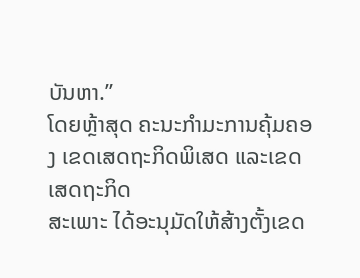ບັນຫາ.”
ໂດຍຫຼ້າສຸດ ຄະນະກຳມະການຄຸ້ມຄອງ ເຂດເສດຖະກິດພິເສດ ແລະເຂດເສດຖະກິດ
ສະເພາະ ໄດ້ອະນຸມັດໃຫ້ສ້າງຕັ້ງເຂດ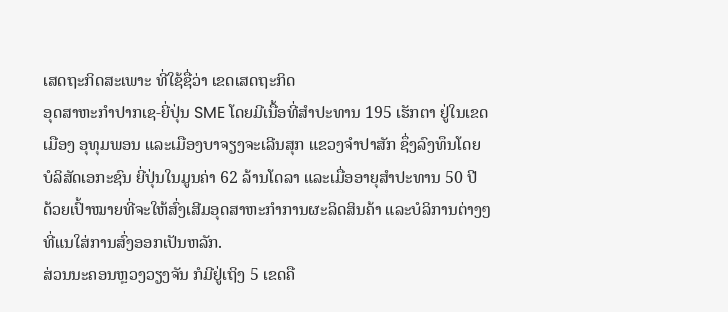ເສດຖະກິດສະເພາະ ທີ່ໃຊ້ຊື່ວ່າ ເຂດເສດຖະກິດ
ອຸດສາຫະກຳປາກເຊ-ຍີ່ປຸ່ນ SME ໂດຍມີເນື້ອທີ່ສຳປະທານ 195 ເຮັກຕາ ຢູ່ໃນເຂດ
ເມືອງ ອຸທຸມພອນ ແລະເມືອງບາຈຽງຈະເລີນສຸກ ແຂວງຈຳປາສັກ ຊຶ່ງລົງທຶນໂດຍ
ບໍລິສັດເອກະຊົນ ຍີ່ປຸ່ນໃນມູນຄ່າ 62 ລ້ານໂດລາ ແລະເມື່ອອາຍຸສຳປະທານ 50 ປີ
ດ້ວຍເປົ້າໝາຍທີ່ຈະໃຫ້ສົ່ງເສີມອຸດສາຫະກຳການຜະລິດສິນຄ້າ ແລະບໍລິການຕ່າງໆ
ທີ່ແນໃສ່ການສົ່ງອອກເປັນຫລັກ.
ສ່ວນນະຄອນຫຼວງວຽງຈັນ ກໍມີຢູ່ເຖິງ 5 ເຂດຄື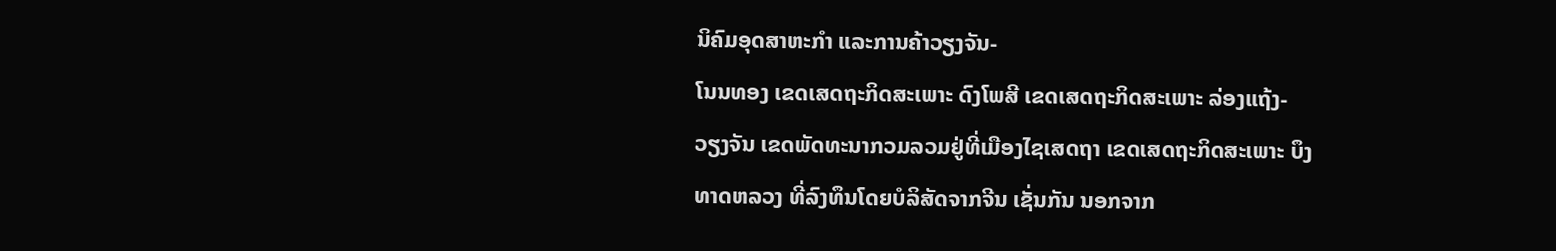ນິຄົມອຸດສາຫະກຳ ແລະການຄ້າວຽງຈັນ-
ໂນນທອງ ເຂດເສດຖະກິດສະເພາະ ດົງໂພສີ ເຂດເສດຖະກິດສະເພາະ ລ່ອງແຖ້ງ-
ວຽງຈັນ ເຂດພັດທະນາກວມລວມຢູ່ທີ່ເມືອງໄຊເສດຖາ ເຂດເສດຖະກິດສະເພາະ ບຶງ
ທາດຫລວງ ທີ່ລົງທຶນໂດຍບໍລິສັດຈາກຈີນ ເຊັ່ນກັນ ນອກຈາກ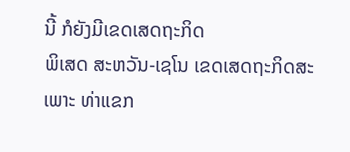ນີ້ ກໍຍັງມີເຂດເສດຖະກິດ
ພິເສດ ສະຫວັນ-ເຊໂນ ເຂດເສດຖະກິດສະເພາະ ທ່າແຂກ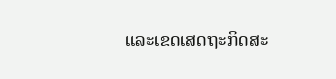ແລະເຂດເສດຖະກິດສະ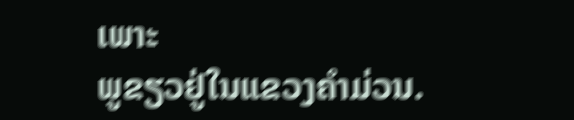ເພາະ
ພູຂຽວຢູ່ໃນແຂວງຄຳມ່ວນ.